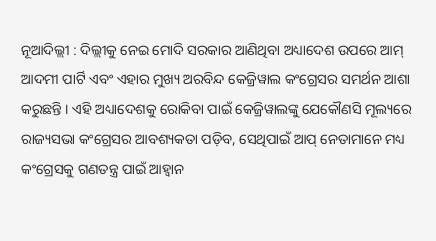ନୂଆଦିଲ୍ଲୀ : ଦିଲ୍ଲୀକୁ ନେଇ ମୋଦି ସରକାର ଆଣିଥିବା ଅଧ୍ୟାଦେଶ ଉପରେ ଆମ୍ ଆଦମୀ ପାର୍ଟି ଏବଂ ଏହାର ମୁଖ୍ୟ ଅରବିନ୍ଦ କେଜ୍ରିୱାଲ କଂଗ୍ରେସର ସମର୍ଥନ ଆଶା କରୁଛନ୍ତି । ଏହି ଅଧ୍ୟାଦେଶକୁ ରୋକିବା ପାଇଁ କେଜ୍ରିୱାଲଙ୍କୁ ଯେକୌଣସି ମୂଲ୍ୟରେ ରାଜ୍ୟସଭା କଂଗ୍ରେସର ଆବଶ୍ୟକତା ପଡ଼ିବ, ସେଥିପାଇଁ ଆପ୍ ନେତାମାନେ ମଧ୍ୟ କଂଗ୍ରେସକୁ ଗଣତନ୍ତ୍ର ପାଇଁ ଆହ୍ୱାନ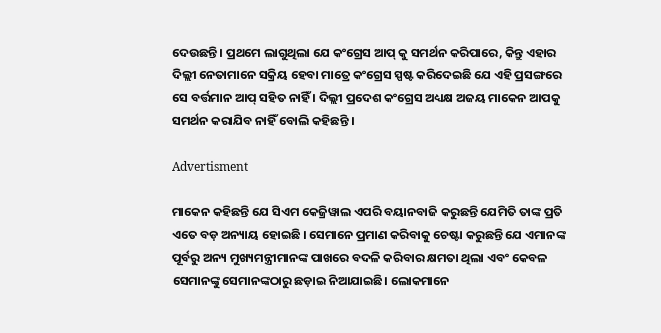ଦେଉଛନ୍ତି । ପ୍ରଥମେ ଲାଗୁଥିଲା ଯେ କଂଗ୍ରେସ ଆପ୍ କୁ ସମର୍ଥନ କରିପାରେ, କିନ୍ତୁ ଏହାର ଦିଲ୍ଲୀ ନେତାମାନେ ସକ୍ରିୟ ହେବା ମାତ୍ରେ କଂଗ୍ରେସ ସ୍ପଷ୍ଟ କରିଦେଇଛି ଯେ ଏହି ପ୍ରସଙ୍ଗରେ ସେ ବର୍ତ୍ତମାନ ଆପ୍ ସହିତ ନାହିଁ । ଦିଲ୍ଲୀ ପ୍ରଦେଶ କଂଗ୍ରେସ ଅଧ୍ୟକ୍ଷ ଅଜୟ ମାକେନ ଆପକୁ ସମର୍ଥନ କରାଯିବ ନାହିଁ ବୋଲି କହିଛନ୍ତି ।

Advertisment

ମାକେନ କହିଛନ୍ତି ଯେ ସିଏମ କେଜ୍ରିୱାଲ ଏପରି ବୟାନବାଜି କରୁଛନ୍ତି ଯେମିତି ତାଙ୍କ ପ୍ରତି ଏତେ ବଡ଼ ଅନ୍ୟାୟ ହୋଇଛି । ସେମାନେ ପ୍ରମାଣ କରିବାକୁ ଚେଷ୍ଟା କରୁଛନ୍ତି ଯେ ଏମାନଙ୍କ ପୂର୍ବରୁ ଅନ୍ୟ ମୁଖ୍ୟମନ୍ତ୍ରୀମାନଙ୍କ ପାଖରେ ବଦଳି କରିବାର କ୍ଷମତା ଥିଲା ଏବଂ କେବଳ ସେମାନଙ୍କୁ ସେମାନଙ୍କଠାରୁ ଛଡ଼ାଇ ନିଆଯାଇଛି। ଲୋକମାନେ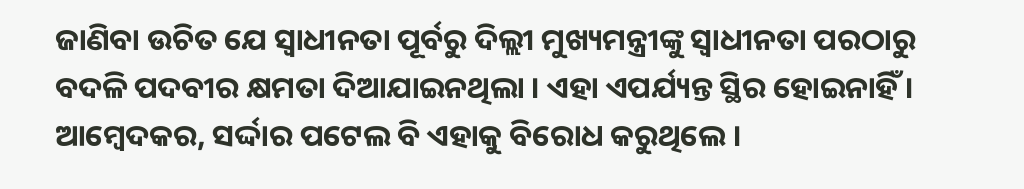ଜାଣିବା ଉଚିତ ଯେ ସ୍ୱାଧୀନତା ପୂର୍ବରୁ ଦିଲ୍ଲୀ ମୁଖ୍ୟମନ୍ତ୍ରୀଙ୍କୁ ସ୍ୱାଧୀନତା ପରଠାରୁ ବଦଳି ପଦବୀର କ୍ଷମତା ଦିଆଯାଇନଥିଲା । ଏହା ଏପର୍ଯ୍ୟନ୍ତ ସ୍ଥିର ହୋଇନାହିଁ । ଆମ୍ବେଦକର, ସର୍ଦ୍ଦାର ପଟେଲ ବି ଏହାକୁ ବିରୋଧ କରୁଥିଲେ ।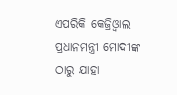ଏପରିକି କେଜ୍ରିଓ୍ବାଲ ପ୍ରଧାନମନ୍ତ୍ରୀ ମୋଦୀଙ୍କ ଠାରୁ ଯାହା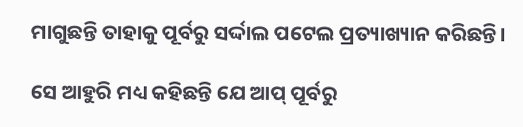ମାଗୁଛନ୍ତି ତାହାକୁ ପୂର୍ବରୁ ସର୍ଦ୍ଦାଲ ପଟେଲ ପ୍ରତ୍ୟାଖ୍ୟାନ କରିଛନ୍ତି।

ସେ ଆହୁରି ମଧ୍ୟ କହିଛନ୍ତି ଯେ ଆପ୍ ପୂର୍ବରୁ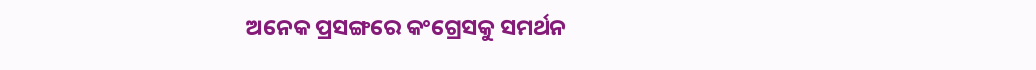ଅନେକ ପ୍ରସଙ୍ଗରେ କଂଗ୍ରେସକୁ ସମର୍ଥନ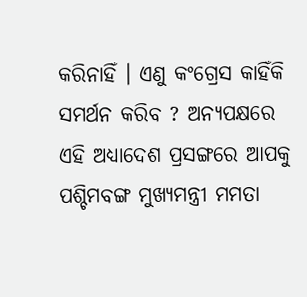କରିନାହିଁ । ଏଣୁ କଂଗ୍ରେସ କାହିଁକି ସମର୍ଥନ କରିବ ? ଅନ୍ୟପକ୍ଷରେ ଏହି ଅଧ୍ୟାଦେଶ ପ୍ରସଙ୍ଗରେ ଆପକୁ ପଶ୍ଚିମବଙ୍ଗ ମୁଖ୍ୟମନ୍ତ୍ରୀ ମମତା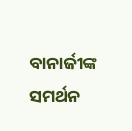ବାନାର୍ଜୀଙ୍କ ସମର୍ଥନ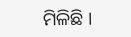ମିଳିଛି ।